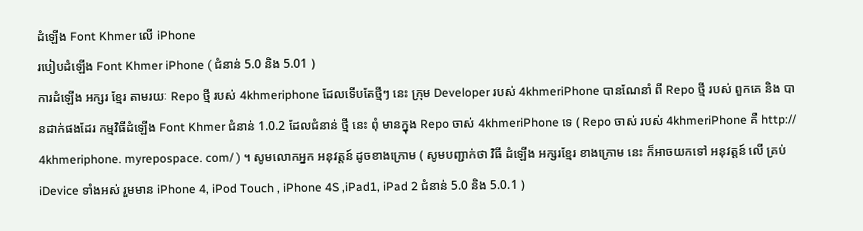ដំឡើង Font Khmer លើ iPhone
របៀបដំឡើង Font Khmer iPhone ( ជំនាន់ 5.0 និង 5.01 )
ការដំឡើង អក្សរ ខ្មែរ តាមរយៈ Repo ថ្មី របស់ 4khmeriphone ដែលទើបតែថ្មីៗ នេះ ក្រុម Developer របស់ 4khmeriPhone បានណែនាំ ពី Repo ថ្មី របស់ ពួកគេ និង បានដាក់ផងដែរ កម្មវិធីដំឡើង Font Khmer ជំនាន់ 1.0.2 ដែលជំនាន់ ថ្មី នេះ ពុំ មានក្នុង Repo ចាស់ 4khmeriPhone ទេ ( Repo ចាស់ របស់ 4khmeriPhone គឺ http:// 4khmeriphone. myrepospace. com/ ) ។ សូមលោកអ្នក អនុវត្តន៍ ដូចខាងក្រោម ( សូមបញ្ជាក់ថា វិធី ដំឡើង អក្សរខ្មែរ ខាងក្រោម នេះ ក៏អាចយកទៅ អនុវត្តន៍ លើ គ្រប់ iDevice ទាំងអស់ រួមមាន iPhone 4, iPod Touch , iPhone 4S ,iPad1, iPad 2 ជំនាន់ 5.0 និង 5.0.1 )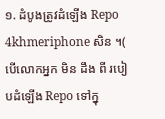១. ដំបូងត្រូវដំឡើង Repo 4khmeriphone សិន ។( បើលោកអ្នក មិន ដឹង ពី របៀបដំឡើង Repo ទៅក្នុ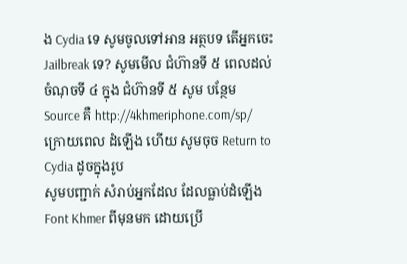ង Cydia ទេ សូមចូលទៅអាន អត្ថបទ តើអ្នកចេះ Jailbreak ទេ? សូមមើល ជំហ៊ានទី ៥ ពេលដល់ ចំណុចទី ៤ ក្នុង ជំហ៊ានទី ៥ សូម បន្ថែម Source គឺ http://4khmeriphone.com/sp/
ក្រោយពេល ដំឡើង ហើយ សូមចុច Return to Cydia ដូចក្នុងរូប
សូមបញ្ជាក់ សំរាប់អ្នកដែល ដែលធ្លាប់ដំឡើង Font Khmer ពីមុនមក ដោយប្រើ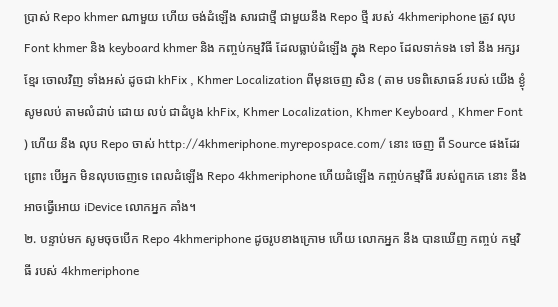ប្រាស់ Repo khmer ណាមួយ ហើយ ចង់ដំឡើង សារជាថ្មី ជាមួយនឹង Repo ថ្មី របស់ 4khmeriphone ត្រូវ លុប Font khmer និង keyboard khmer និង កញ្ចប់កម្មវិធី ដែលធ្លាប់ដំឡើង ក្នុង Repo ដែលទាក់ទង ទៅ នឹង អក្សរខ្មែរ ចោលវិញ ទាំងអស់ ដូចជា khFix , Khmer Localization ពីមុនចេញ សិន ( តាម បទពិសោធន៍ របស់ យើង ខ្ងុំ សូមលប់ តាមលំដាប់ ដោយ លប់ ជាដំបូង khFix, Khmer Localization, Khmer Keyboard , Khmer Font ) ហើយ នឹង លុប Repo ចាស់ http://4khmeriphone.myrepospace.com/ នោះ ចេញ ពី Source ផងដែរ ព្រោះ បើអ្នក មិនលុបចេញទេ ពេលដំឡើង Repo 4khmeriphone ហើយដំឡើង កញ្ចប់កម្មវិធី របស់ពួកគេ នោះ នឹងអាចធ្វើអោយ iDevice លោកអ្នក គាំង។
២. បន្ទាប់មក សូមចុចបើក Repo 4khmeriphone ដូចរូបខាងក្រោម ហើយ លោកអ្នក នឹង បានឃើញ កញ្ចប់ កម្មវិធី របស់ 4khmeriphone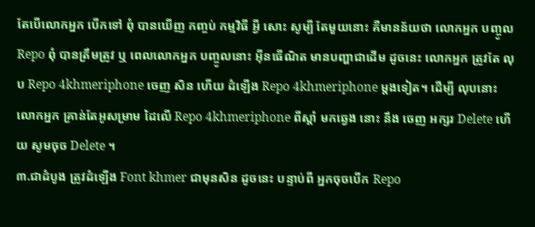តែបើលោកអ្នក បើកទៅ ពុំ បានឃើញ កញ្ចប់ កម្មវិធី អ្វី សោះ សូម្បី តែមួយនោះ គឺមានន័យថា លោកអ្នក បញ្ចូល Repo ពុំ បានត្រឹមត្រូវ ឬ ពេលលោកអ្នក បញ្ចូលនោះ អ៊ីនធើណិត មានបញ្ហាជាដើម ដូចនេះ លោកអ្នក ត្រូវតែ លុប Repo 4khmeriphone ចេញ សិន ហើយ ដំឡើង Repo 4khmeriphone ម្តងទៀត។ ដើម្បី លុបនោះ លោកអ្នក គ្រាន់តែអូសម្រាម ដៃលើ Repo 4khmeriphone ពីស្តាំ មកឆ្វេង នោះ នឹង ចេញ អក្សរ Delete ហើយ សូមចុច Delete ។
៣.ជាដំបូង ត្រូវដំឡើង Font khmer ជាមុនសិន ដូចនេះ បន្ទាប់ពី អ្នកចុចបើក Repo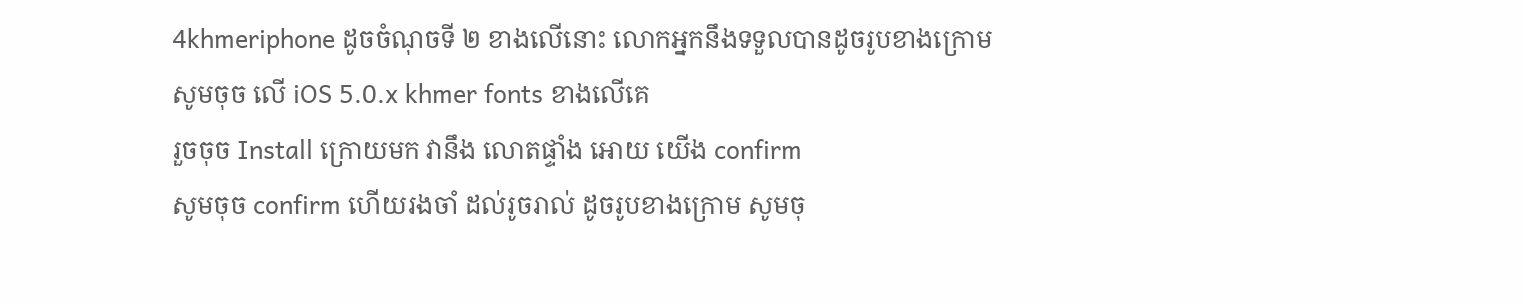4khmeriphone ដូចចំណុចទី ២ ខាងលើនោះ លោកអ្នកនឹងទទួលបានដូចរូបខាងក្រោម សូមចុច លើ iOS 5.0.x khmer fonts ខាងលើគេ
រួចចុច Install ក្រោយមក វានឹង លោតផ្ទាំង អោយ យើង confirm
សូមចុច confirm ហើយរងចាំ ដល់រូចរាល់ ដូចរូបខាងក្រោម សូមចុ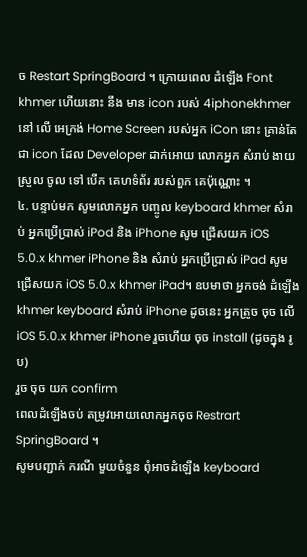ច Restart SpringBoard ។ ក្រោយពេល ដំឡើង Font khmer ហើយនោះ នឹង មាន icon របស់ 4iphonekhmer នៅ លើ អេក្រង់ Home Screen របស់អ្នក iCon នោះ គ្រាន់តែ ជា icon ដែល Developer ដាក់អោយ លោកអ្នក សំរាប់ ងាយស្រួល ចូល ទៅ បើក គេហទំព័រ របស់ពួក គេប៉ុណ្ណោះ ។
៤. បន្ទាប់មក សូមលោកអ្នក បញ្ចូល keyboard khmer សំរាប់ អ្នកប្រើប្រាស់ iPod និង iPhone សូម ជ្រើសយក iOS 5.0.x khmer iPhone និង សំរាប់ អ្នកប្រើប្រាស់ iPad សូមជ្រើសយក iOS 5.0.x khmer iPad។ ឧបមាថា អ្នកចង់ ដំឡើង khmer keyboard សំរាប់ iPhone ដូចនេះ អ្នកត្រូច ចុច លើ iOS 5.0.x khmer iPhone រួចហើយ ចុច install (ដូចក្នុង រូប)
រួច ចុច យក confirm
ពេលដំឡើងចប់ តម្រូវអោយលោកអ្នកចុច Restrart SpringBoard ។
សូមបញ្ជាក់ ករណី មួយចំនួន ពុំអាចដំឡើង keyboard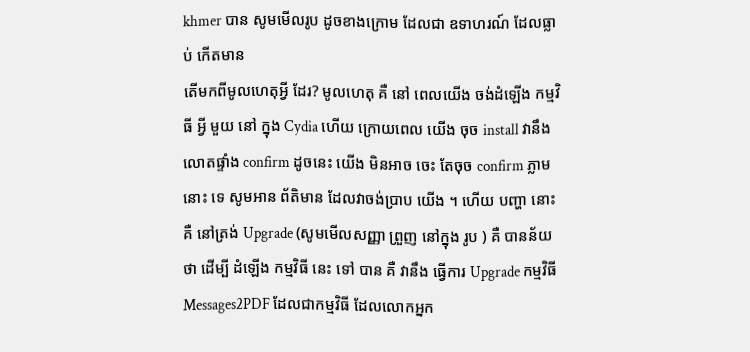khmer បាន សូមមើលរូប ដូចខាងក្រោម ដែលជា ឧទាហរណ៍ ដែលធ្លាប់ កើតមាន
តើមកពីមូលហេតុអ្វី ដែរ? មូលហេតុ គឺ នៅ ពេលយើង ចង់ដំឡើង កម្មវិធី អ្វី មួយ នៅ ក្នុង Cydia ហើយ ក្រោយពេល យើង ចុច install វានឹង លោតផ្ទាំង confirm ដូចនេះ យើង មិនអាច ចេះ តែចុច confirm ភ្លាម នោះ ទេ សូមអាន ព័តិមាន ដែលវាចង់ប្រាប យើង ។ ហើយ បញ្ហា នោះ គឺ នៅត្រង់ Upgrade (សូមមើលសញ្ញា ព្រួញ នៅក្នុង រូប ) គឺ បានន័យ ថា ដើម្បី ដំឡើង កម្មវិធី នេះ ទៅ បាន គឺ វានឹង ធ្វើការ Upgrade កម្មវិធី Messages2PDF ដែលជាកម្មវិធី ដែលលោកអ្នក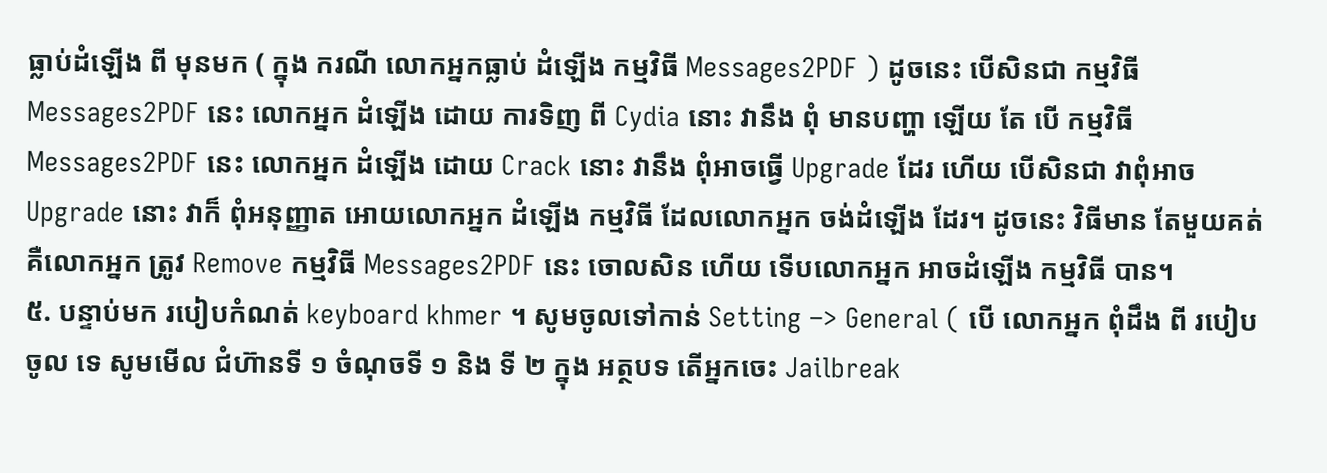ធ្លាប់ដំឡើង ពី មុនមក ( ក្នុង ករណី លោកអ្នកធ្លាប់ ដំឡើង កម្មវិធី Messages2PDF ) ដូចនេះ បើសិនជា កម្មវិធី Messages2PDF នេះ លោកអ្នក ដំឡើង ដោយ ការទិញ ពី Cydia នោះ វានឹង ពុំ មានបញ្ហា ឡើយ តែ បើ កម្មវិធី Messages2PDF នេះ លោកអ្នក ដំឡើង ដោយ Crack នោះ វានឹង ពុំអាចធ្វើ Upgrade ដែរ ហើយ បើសិនជា វាពុំអាច Upgrade នោះ វាក៏ ពុំអនុញ្ញាត អោយលោកអ្នក ដំឡើង កម្មវិធី ដែលលោកអ្នក ចង់ដំឡើង ដែរ។ ដូចនេះ វិធីមាន តែមួយគត់ គឺលោកអ្នក ត្រូវ Remove កម្មវិធី Messages2PDF នេះ ចោលសិន ហើយ ទើបលោកអ្នក អាចដំឡើង កម្មវិធី បាន។
៥. បន្ទាប់មក របៀបកំណត់ keyboard khmer ។ សូមចូលទៅកាន់ Setting –> General ( បើ លោកអ្នក ពុំដឹង ពី របៀបចូល ទេ សូមមើល ជំហ៊ានទី ១ ចំណុចទី ១ និង ទី ២ ក្នុង អត្ថបទ តើអ្នកចេះ Jailbreak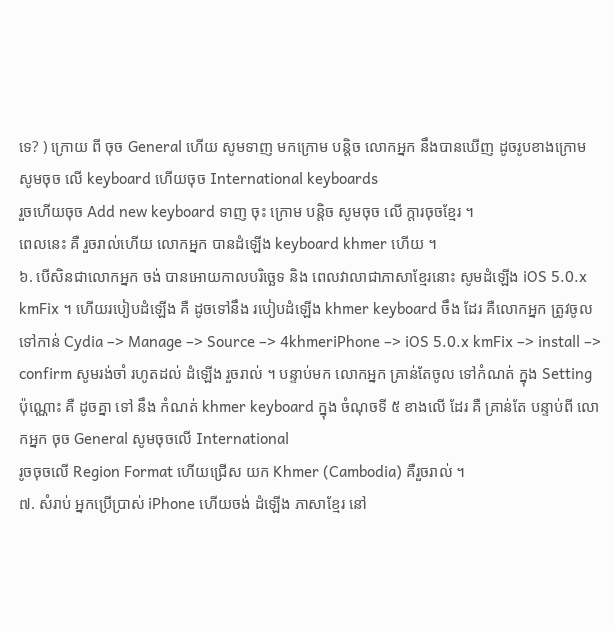ទេ? ) ក្រោយ ពី ចុច General ហើយ សូមទាញ មកក្រោម បន្តិច លោកអ្នក នឹងបានឃើញ ដូចរូបខាងក្រោម
សូមចុច លើ keyboard ហើយចុច International keyboards
រួចហើយចុច Add new keyboard ទាញ ចុះ ក្រោម បន្តិច សូមចុច លើ ក្តារចុចខ្មែរ ។
ពេលនេះ គឺ រួចរាល់ហើយ លោកអ្នក បានដំឡើង keyboard khmer ហើយ ។
៦. បើសិនជាលោកអ្នក ចង់ បានអោយកាលបរិច្ឆេទ និង ពេលវាលាជាភាសាខ្មែរនោះ សូមដំឡើង iOS 5.0.x kmFix ។ ហើយរបៀបដំឡើង គឺ ដូចទៅនឹង របៀបដំឡើង khmer keyboard ចឹង ដែរ គឺលោកអ្នក ត្រូវចូលទៅកាន់ Cydia –> Manage –> Source –> 4khmeriPhone –> iOS 5.0.x kmFix –> install –> confirm សូមរង់ចាំ រហូតដល់ ដំឡើង រួចរាល់ ។ បន្ទាប់មក លោកអ្នក គ្រាន់តែចូល ទៅកំណត់ ក្នុង Setting ប៉ុណ្ណោះ គឺ ដូចគ្នា ទៅ នឹង កំណត់ khmer keyboard ក្នុង ចំណុចទី ៥ ខាងលើ ដែរ គឺ គ្រាន់តែ បន្ទាប់ពី លោកអ្នក ចុច General សូមចុចលើ International
រូចចុចលើ Region Format ហើយជ្រើស យក Khmer (Cambodia) គឺរួចរាល់ ។
៧. សំរាប់ អ្នកប្រើប្រាស់ iPhone ហើយចង់ ដំឡើង ភាសាខ្មែរ នៅ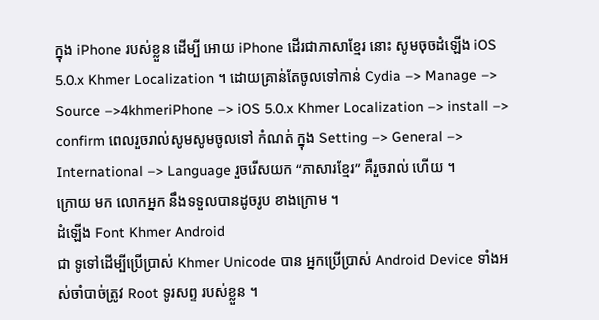ក្នុង iPhone របស់ខ្លួន ដើម្បី អោយ iPhone ដើរជាភាសាខ្មែរ នោះ សូមចុចដំឡើង iOS 5.0.x Khmer Localization ។ ដោយគ្រាន់តែចូលទៅកាន់ Cydia –> Manage –> Source –>4khmeriPhone –> iOS 5.0.x Khmer Localization –> install –> confirm ពេលរួចរាល់សូមសូមចូលទៅ កំណត់ ក្នុង Setting –> General –> International –> Language រួចរើសយក “ភាសារខ្មែរ” គឺរួចរាល់ ហើយ ។
ក្រោយ មក លោកអ្នក នឹងទទួលបានដូចរូប ខាងក្រោម ។
ដំឡើង Font Khmer Android
ជា ទូទៅដើម្បីប្រើប្រាស់ Khmer Unicode បាន អ្នកប្រើប្រាស់ Android Device ទាំងអស់ចាំបាច់ត្រូវ Root ទូរសព្ទ របស់ខ្លួន ។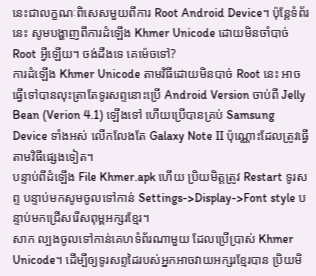នេះជាលក្ខណៈពិសេសមួយពីការ Root Android Device។ ប៉ុន្តែទំព័រនេះ សូមបង្ហាញពីការដំឡើង Khmer Unicode ដោយមិនចាំបាច់ Root អ្វីឡើយ។ ចង់ដឹងទេ គេម៉េចទៅ?
ការដំឡើង Khmer Unicode តាមវិធីដោយមិនបាច់ Root នេះ អាចធ្វើទៅបានលុះត្រាតែទូរសព្ទនោះប្រើ Android Version ចាប់ពី Jelly Bean (Verion 4.1) ឡើងទៅ ហើយប្រើបានគ្រប់ Samsung Device ទាំងអស់ លើកលែងតែ Galaxy Note II ប៉ុណ្ណោះដែលត្រូវធ្វើតាមវិធីផ្សេងទៀត។
បន្ទាប់ពីដំឡើង File Khmer.apk ហើយ ប្រិយមិត្តត្រូវ Restart ទូរសព្ទ បន្ទាប់មកសូមចូលទៅកាន់ Settings->Display->Font style បន្ទាប់មកជ្រើសរើសពុម្ពអក្សរខ្មែរ។
សាក ល្បងចូលទៅកាន់គេហទំព័រណាមួយ ដែលប្រើប្រាស់ Khmer Unicode។ ដើម្បីឲ្យទូរសព្ទដៃរបស់អ្នកអាចវាយអក្សរខ្មែរបាន ប្រិយមិ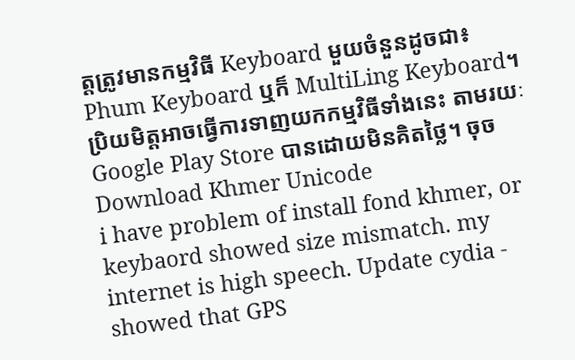ត្តត្រូវមានកម្មវិធី Keyboard មួយចំនួនដូចជា៖ Phum Keyboard ឬក៏ MultiLing Keyboard។ ប្រិយមិត្តអាចធ្វើការទាញយកកម្មវិធីទាំងនេះ តាមរយៈ Google Play Store បានដោយមិនគិតថ្លៃ។ ចុច Download Khmer Unicode
i have problem of install fond khmer, or keybaord showed size mismatch. my internet is high speech. Update cydia - showed that GPS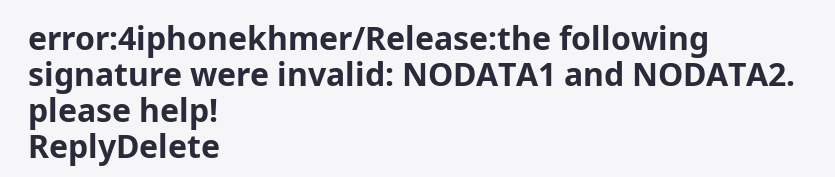error:4iphonekhmer/Release:the following signature were invalid: NODATA1 and NODATA2. please help!
ReplyDelete